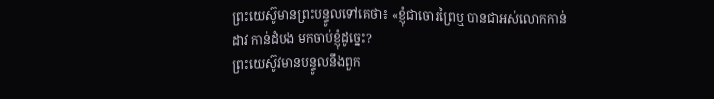ព្រះយេស៊ូមានព្រះបន្ទូលទៅគេថា៖ «ខ្ញុំជាចោរព្រៃឬ បានជាអស់លោកកាន់ដាវ កាន់ដំបង មកចាប់ខ្ញុំដូច្នេះ?
ព្រះយេស៊ូវមានបន្ទូលនឹងពួក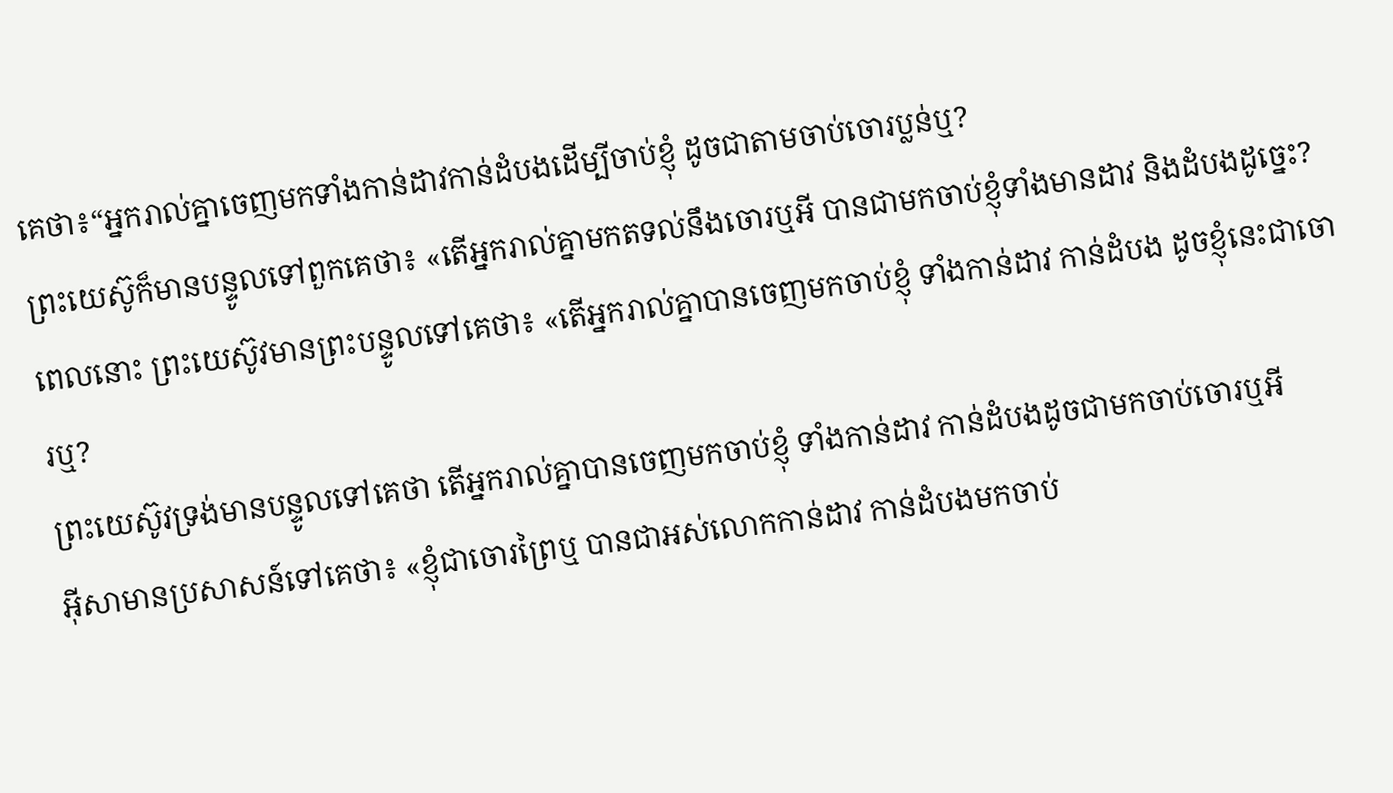គេថា៖“អ្នករាល់គ្នាចេញមកទាំងកាន់ដាវកាន់ដំបងដើម្បីចាប់ខ្ញុំ ដូចជាតាមចាប់ចោរប្លន់ឬ?
ព្រះយេស៊ូក៏មានបន្ទូលទៅពួកគេថា៖ «តើអ្នករាល់គ្នាមកតទល់នឹងចោរឬអី បានជាមកចាប់ខ្ញុំទាំងមានដាវ និងដំបងដូច្នេះ?
ពេលនោះ ព្រះយេស៊ូវមានព្រះបន្ទូលទៅគេថា៖ «តើអ្នករាល់គ្នាបានចេញមកចាប់ខ្ញុំ ទាំងកាន់ដាវ កាន់ដំបង ដូចខ្ញុំនេះជាចោរឬ?
ព្រះយេស៊ូវទ្រង់មានបន្ទូលទៅគេថា តើអ្នករាល់គ្នាបានចេញមកចាប់ខ្ញុំ ទាំងកាន់ដាវ កាន់ដំបងដូចជាមកចាប់ចោរឬអី
អ៊ីសាមានប្រសាសន៍ទៅគេថា៖ «ខ្ញុំជាចោរព្រៃឬ បានជាអស់លោកកាន់ដាវ កាន់ដំបងមកចាប់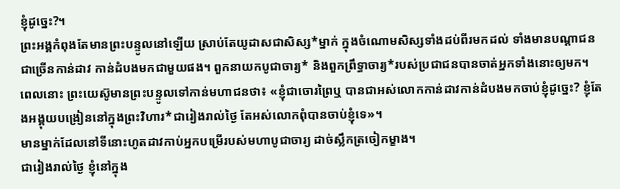ខ្ញុំដូច្នេះ?។
ព្រះអង្គកំពុងតែមានព្រះបន្ទូលនៅឡើយ ស្រាប់តែយូដាសជាសិស្ស*ម្នាក់ ក្នុងចំណោមសិស្សទាំងដប់ពីរមកដល់ ទាំងមានបណ្ដាជនជាច្រើនកាន់ដាវ កាន់ដំបងមកជាមួយផង។ ពួកនាយកបូជាចារ្យ* និងពួកព្រឹទ្ធាចារ្យ*របស់ប្រជាជនបានចាត់អ្នកទាំងនោះឲ្យមក។
ពេលនោះ ព្រះយេស៊ូមានព្រះបន្ទូលទៅកាន់មហាជនថា៖ «ខ្ញុំជាចោរព្រៃឬ បានជាអស់លោកកាន់ដាវកាន់ដំបងមកចាប់ខ្ញុំដូច្នេះ? ខ្ញុំតែងអង្គុយបង្រៀននៅក្នុងព្រះវិហារ*ជារៀងរាល់ថ្ងៃ តែអស់លោកពុំបានចាប់ខ្ញុំទេ»។
មានម្នាក់ដែលនៅទីនោះហូតដាវកាប់អ្នកបម្រើរបស់មហាបូជាចារ្យ ដាច់ស្លឹកត្រចៀកម្ខាង។
ជារៀងរាល់ថ្ងៃ ខ្ញុំនៅក្នុង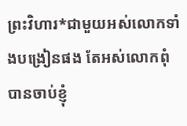ព្រះវិហារ*ជាមួយអស់លោកទាំងបង្រៀនផង តែអស់លោកពុំបានចាប់ខ្ញុំ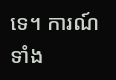ទេ។ ការណ៍ទាំង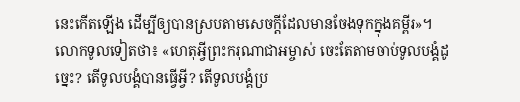នេះកើតឡើង ដើម្បីឲ្យបានស្របតាមសេចក្ដីដែលមានចែងទុកក្នុងគម្ពីរ»។
លោកទូលទៀតថា៖ «ហេតុអ្វីព្រះករុណាជាអម្ចាស់ ចេះតែតាមចាប់ទូលបង្គំដូច្នេះ? តើទូលបង្គំបានធ្វើអ្វី? តើទូលបង្គំប្រ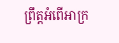ព្រឹត្តអំពើអាក្រ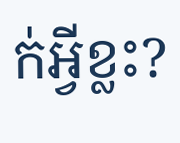ក់អ្វីខ្លះ?